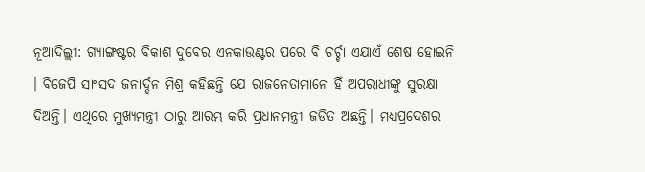ନୂଆଦିଲ୍ଲୀ: ଗ୍ୟାଙ୍ଗଷ୍ଟର ବିକାଶ ଦୁବେର ଏନକାଉଣ୍ଟର ପରେ ବି ଚର୍ଚ୍ଚା ଏଯାଏଁ ଶେଷ ହୋଇନି । ବିଜେପି ସାଂସଦ ଜନାର୍ଦ୍ଦନ ମିଶ୍ର କହିଛନ୍ତି ଯେ ରାଜନେତାମାନେ ହିଁ ଅପରାଧୀଙ୍କୁ ସୁରକ୍ଷା ଦିଅନ୍ତି। ଏଥିରେ ମୁଖ୍ୟମନ୍ତ୍ରୀ ଠାରୁ ଆରମ୍ଭ କରି ପ୍ରଧାନମନ୍ତ୍ରୀ ଜଡିତ ଅଛନ୍ତି। ମଧ୍ୟପ୍ରଦେଶର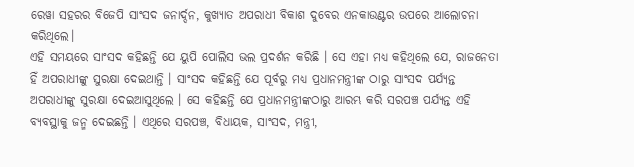ରେୱା ସହରର ବିଜେପି ସାଂସଦ ଜନାର୍ଦ୍ଦନ, କୁଖ୍ୟାତ ଅପରାଧୀ ବିକାଶ ଦୁବେର ଏନକାଉଣ୍ଟର ଉପରେ ଆଲୋଚନା କରିଥିଲେ।
ଏହି ସମୟରେ ସାଂସଦ କହିଛନ୍ତି ଯେ ୟୁପି ପୋଲିସ ଭଲ ପ୍ରଦର୍ଶନ କରିଛି । ସେ ଏହା ମଧ୍ୟ କହିଥିଲେ ଯେ, ରାଜନେତା ହିଁ ଅପରାଧୀଙ୍କୁ ସୁରକ୍ଷା ଦେଇଥାନ୍ତି । ସାଂସଦ କହିଛନ୍ତି ଯେ ପୂର୍ବରୁ ମଧ୍ୟ ପ୍ରଧାନମନ୍ତ୍ରୀଙ୍କ ଠାରୁ ସାଂସଦ ପର୍ଯ୍ୟନ୍ତ ଅପରାଧୀଙ୍କୁ ସୁରକ୍ଷା ଦେଇଆସୁଥିଲେ । ସେ କହିଛନ୍ତି ଯେ ପ୍ରଧାନମନ୍ତ୍ରୀଙ୍କଠାରୁ ଆରମ୍ଭ କରି ସରପଞ୍ଚ ପର୍ଯ୍ୟନ୍ତ ଏହି ବ୍ୟବସ୍ଥାକୁ ଜନ୍ମ ଦେଇଛନ୍ତି । ଏଥିରେ ସରପଞ୍ଚ, ବିଧାୟକ, ସାଂସଦ, ମନ୍ତ୍ରୀ,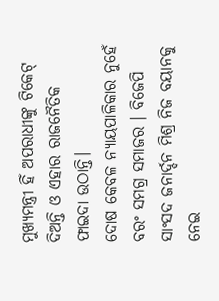ମୁଖ୍ୟମନ୍ତ୍ରୀ ହିଁ ଅପରାଧୀଙ୍କୁ ଟିକେଟ୍ ଦିଅନ୍ତି ଓ ଏହାର ରାଜନୈତିକ ଫାଇଦା ଉଠାନ୍ତି।
ଦୋଷ କେବଳ ନ୍ୟାୟପାଳିକାର ନୁହେଁ ବରଂ ସମଗ୍ର ସମାଜର । ବିଜେପି ସାଂସଦ ଜନାର୍ଦ୍ଦନ ମିଶ୍ର ନିଜ ବୟାନକୁ ନେଇ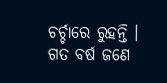ଚର୍ଚ୍ଚାରେ ରୁହନ୍ତି । ଗତ ବର୍ଷ ଜଣେ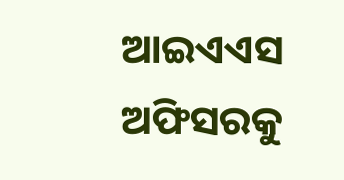ଆଇଏଏସ ଅଫିସରକୁ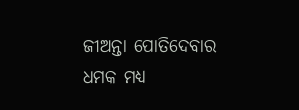ଜୀଅନ୍ତା ପୋତିଦେବାର ଧମକ ମଧ୍ୟ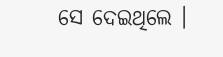ସେ ଦେଇଥିଲେ ।